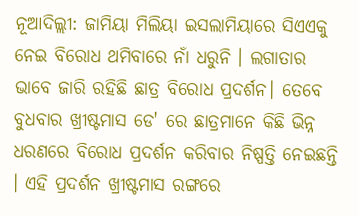ନୂଆଦିଲ୍ଲୀ: ଜାମିୟା ମିଲିୟା ଇସଲାମିୟାରେ ସିଏଏକୁ ନେଇ ବିରୋଧ ଥମିବାରେ ନାଁ ଧରୁନି । ଲଗାତାର ଭାବେ ଜାରି ରହିଛି ଛାତ୍ର ବିରୋଧ ପ୍ରଦର୍ଶନ। ତେବେ ବୁଧବାର ଖ୍ରୀଷ୍ଟମାସ ଡେ' ରେ ଛାତ୍ରମାନେ କିଛି ଭିନ୍ନ ଧରଣରେ ବିରୋଧ ପ୍ରଦର୍ଶନ କରିବାର ନିଷ୍ପତ୍ତି ନେଇଛନ୍ତି । ଏହି ପ୍ରଦର୍ଶନ ଖ୍ରୀଷ୍ଟମାସ ରଙ୍ଗରେ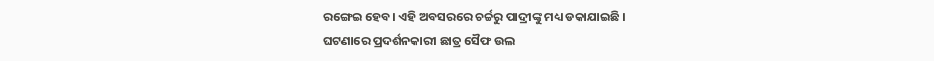ରଙ୍ଗେଇ ହେବ। ଏହି ଅବସରରେ ଚର୍ଚ୍ଚରୁ ପାଦ୍ରୀଙ୍କୁ ମଧ୍ୟ ଡକାଯାଇଛି ।
ଘଟଣାରେ ପ୍ରଦର୍ଶନକାରୀ ଛାତ୍ର ସୈଫ ଉଲ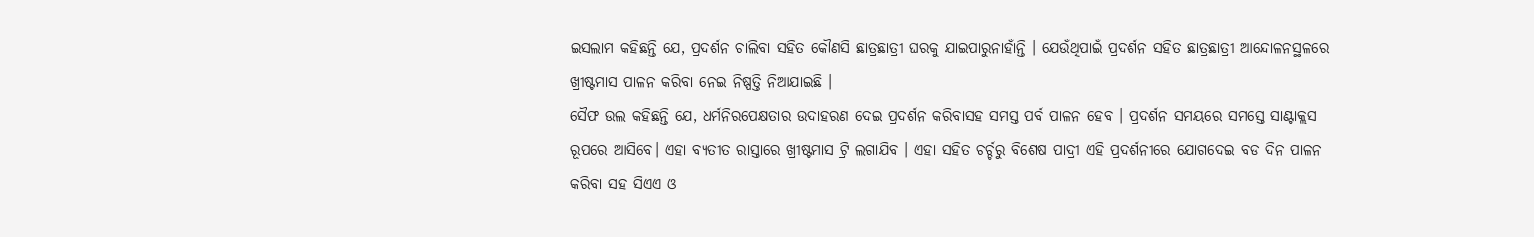ଇସଲାମ କହିଛନ୍ତି ଯେ, ପ୍ରଦର୍ଶନ ଚାଲିବା ସହିତ କୌଣସି ଛାତ୍ରଛାତ୍ରୀ ଘରକୁ ଯାଇପାରୁନାହାଁନ୍ତି । ଯେଉଁଥିପାଇଁ ପ୍ରଦର୍ଶନ ସହିତ ଛାତ୍ରଛାତ୍ରୀ ଆନ୍ଦୋଳନସ୍ଥଳରେ ଖ୍ରୀଷ୍ଟମାସ ପାଳନ କରିବା ନେଇ ନିଷ୍ପତ୍ତି ନିଆଯାଇଛି ।
ସୈଫ ଉଲ କହିଛନ୍ତି ଯେ, ଧର୍ମନିରପେକ୍ଷତାର ଉଦାହରଣ ଦେଇ ପ୍ରଦର୍ଶନ କରିବାସହ ସମସ୍ତ ପର୍ବ ପାଳନ ହେବ । ପ୍ରଦର୍ଶନ ସମୟରେ ସମସ୍ତେ ସାଣ୍ଟାକ୍ଲସ ରୂପରେ ଆସିବେ। ଏହା ବ୍ୟତୀତ ରାସ୍ତାରେ ଖ୍ରୀଷ୍ଟମାସ ଟ୍ରି ଲଗାଯିବ । ଏହା ସହିତ ଚର୍ଚ୍ଚରୁ ବିଶେଷ ପାଦ୍ରୀ ଏହି ପ୍ରଦର୍ଶନୀରେ ଯୋଗଦେଇ ବଡ ଦିନ ପାଳନ କରିବା ସହ ସିଏଏ ଓ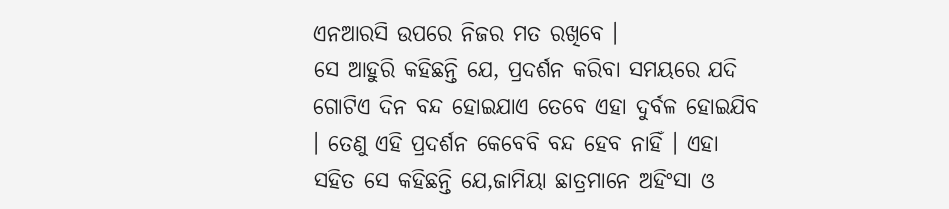ଏନଆରସି ଉପରେ ନିଜର ମତ ରଖିବେ ।
ସେ ଆହୁରି କହିଛନ୍ତି ଯେ, ପ୍ରଦର୍ଶନ କରିବା ସମୟରେ ଯଦି ଗୋଟିଏ ଦିନ ବନ୍ଦ ହୋଇଯାଏ ତେବେ ଏହା ଦୁର୍ବଳ ହୋଇଯିବ । ତେଣୁ ଏହି ପ୍ରଦର୍ଶନ କେବେବି ବନ୍ଦ ହେବ ନାହିଁ । ଏହା ସହିତ ସେ କହିଛନ୍ତି ଯେ,ଜାମିୟା ଛାତ୍ରମାନେ ଅହିଂସା ଓ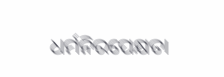ଧର୍ମନିରପେକ୍ଷତା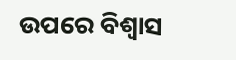ଉପରେ ବିଶ୍ବାସ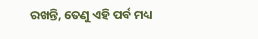ରଖନ୍ତି, ତେଣୁ ଏହି ପର୍ବ ମଧ୍ୟ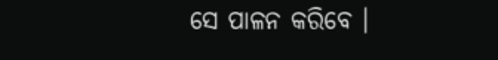ସେ ପାଳନ କରିବେ ।